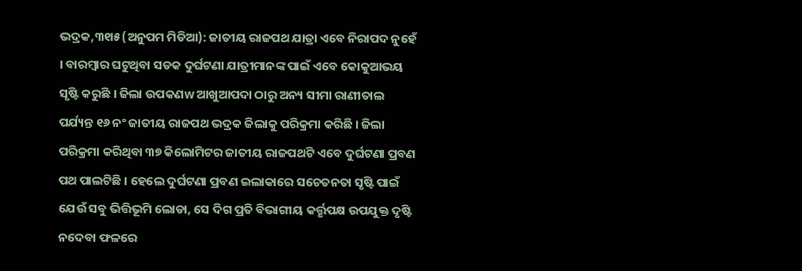ଭଦ୍ରକ,୩୧ା୫(ଅନୁପମ ମିଡିଆ): ଜାତୀୟ ରାଜପଥ ଯାତ୍ରା ଏବେ ନିରାପଦ ନୁହେଁ । ବାରମ୍ବାର ଘଟୁଥିବା ସଡକ ଦୁର୍ଘଟଣା ଯାତ୍ରୀମାନଙ୍କ ପାଇଁ ଏବେ କୋକୁଆଭୟ ସୃଷ୍ଟି କରୁଛି । ଜିଲା ଉପକଣw ଆଖୁଆପଦା ଠାରୁ ଅନ୍ୟ ସୀମା ରାଣୀତାଲ ପର୍ଯ୍ୟନ୍ତ ୧୬ ନଂ ଜାତୀୟ ରାଜପଥ ଭଦ୍ରକ ଜିଲାକୁ ପରିକ୍ରମା କରିଛି । ଜିଲା ପରିକ୍ରମା କରିଥିବା ୩୭ କିଲୋମିଟର ଜାତୀୟ ରାଜପଥଟି ଏବେ ଦୁର୍ଘଟଣା ପ୍ରବଣ ପଥ ପାଲଟିଛି । ହେଲେ ଦୁର୍ଘଟଣା ପ୍ରବଣ ଇଲାକାରେ ସଚେତନତା ସୃଷ୍ଟି ପାଇଁ ଯେଉଁ ସବୁ ଭିତ୍ତିଭୂମି ଲୋଡା, ସେ ଦିଗ ପ୍ରତି ବିଭାଗୀୟ କର୍ତ୍ତୃପକ୍ଷ ଉପଯୁକ୍ତ ଦୃଷ୍ଟି ନଦେବା ଫଳରେ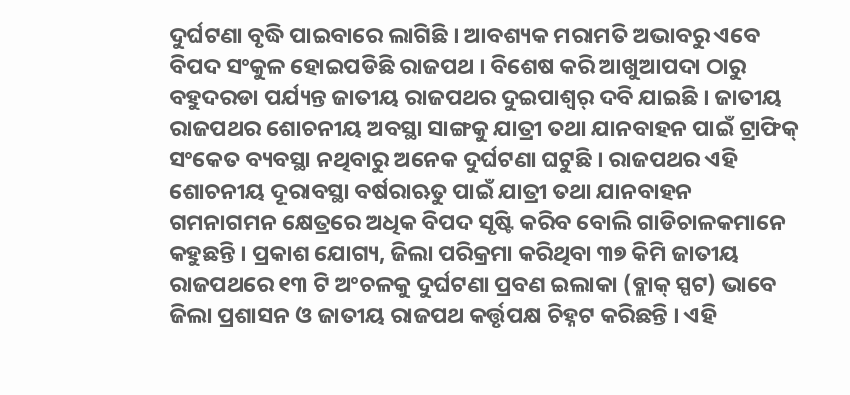ଦୁର୍ଘଟଣା ବୃଦ୍ଧି ପାଇବାରେ ଲାଗିଛି । ଆବଶ୍ୟକ ମରାମତି ଅଭାବରୁ ଏବେ ବିପଦ ସଂକୁଳ ହୋଇପଡିଛି ରାଜପଥ । ବିଶେଷ କରି ଆଖୁଆପଦା ଠାରୁ ବହୁଦରଡା ପର୍ଯ୍ୟନ୍ତ ଜାତୀୟ ରାଜପଥର ଦୁଇପାଶ୍ୱର୍ ଦବି ଯାଇଛି । ଜାତୀୟ ରାଜପଥର ଶୋଚନୀୟ ଅବସ୍ଥା ସାଙ୍ଗକୁ ଯାତ୍ରୀ ତଥା ଯାନବାହନ ପାଇଁ ଟ୍ରାଫିକ୍ ସଂକେତ ବ୍ୟବସ୍ଥା ନଥିବାରୁ ଅନେକ ଦୁର୍ଘଟଣା ଘଟୁଛି । ରାଜପଥର ଏହି ଶୋଚନୀୟ ଦୂରାବସ୍ଥା ବର୍ଷରାଋତୁ ପାଇଁ ଯାତ୍ରୀ ତଥା ଯାନବାହନ ଗମନାଗମନ କ୍ଷେତ୍ରରେ ଅଧିକ ବିପଦ ସୃଷ୍ଟି କରିବ ବୋଲି ଗାଡିଚାଳକମାନେ କହୁଛନ୍ତି । ପ୍ରକାଶ ଯୋଗ୍ୟ, ଜିଲା ପରିକ୍ରମା କରିଥିବା ୩୭ କିମି ଜାତୀୟ ରାଜପଥରେ ୧୩ ଟି ଅଂଚଳକୁ ଦୁର୍ଘଟଣା ପ୍ରବଣ ଇଲାକା (ବ୍ଲାକ୍ ସ୍ପଟ) ଭାବେ ଜିଲା ପ୍ରଶାସନ ଓ ଜାତୀୟ ରାଜପଥ କର୍ତ୍ତୃପକ୍ଷ ଚିହ୍ନଟ କରିଛନ୍ତି । ଏହି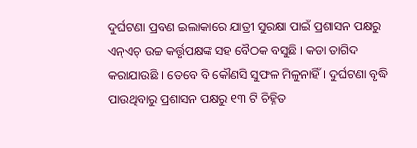ଦୁର୍ଘଟଣା ପ୍ରବଣ ଇଲାକାରେ ଯାତ୍ରୀ ସୁରକ୍ଷା ପାଇଁ ପ୍ରଶାସନ ପକ୍ଷରୁ ଏନ୍ଏଚ୍ ଉଚ୍ଚ କର୍ତ୍ତୃପକ୍ଷଙ୍କ ସହ ବୈଠକ ବସୁଛି । କଡା ତାଗିଦ କରାଯାଉଛି । ତେବେ ବି କୌଣସି ସୁଫଳ ମିଳୁନାହିଁ । ଦୁର୍ଘଟଣା ବୃଦ୍ଧି ପାଉଥିବାରୁ ପ୍ରଶାସନ ପକ୍ଷରୁ ୧୩ ଟି ଚିହ୍ନିତ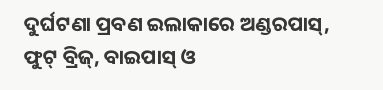ଦୁର୍ଘଟଣା ପ୍ରବଣ ଇଲାକାରେ ଅଣ୍ଡରପାସ୍, ଫୁଟ୍ ବ୍ରିଜ୍, ବାଇପାସ୍ ଓ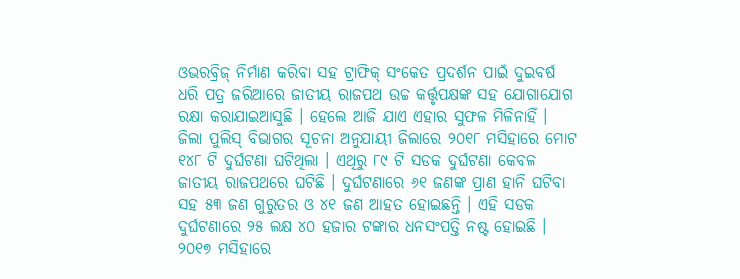ଓଭରବ୍ରିଜ୍ ନିର୍ମାଣ କରିବା ସହ ଟ୍ରାଫିକ୍ ସଂକେତ ପ୍ରଦର୍ଶନ ପାଇଁ ଦୁଇବର୍ଷ ଧରି ପତ୍ର ଜରିଆରେ ଜାତୀୟ ରାଜପଥ ଉଚ୍ଚ କର୍ତ୍ତୃପକ୍ଷଙ୍କ ସହ ଯୋଗାଯୋଗ ରକ୍ଷା କରାଯାଇଆସୁଛି । ହେଲେ ଆଜି ଯାଏ ଏହାର ସୁଫଳ ମିଳିନାହିଁ । ଜିଲା ପୁଲିସ୍ ବିଭାଗର ସୂଚନା ଅନୁଯାୟୀ ଜିଲାରେ ୨୦୧୮ ମସିହାରେ ମୋଟ ୧୪୮ ଟି ଦୁର୍ଘଟଣା ଘଟିଥିଲା । ଏଥିରୁ ୮୯ ଟି ସଡକ ଦୁର୍ଘଟଣା କେବଳ ଜାତୀୟ ରାଜପଥରେ ଘଟିଛି । ଦୁର୍ଘଟଣାରେ ୬୧ ଜଣଙ୍କ ପ୍ରାଣ ହାନି ଘଟିବା ସହ ୫୩ ଜଣ ଗୁରୁତର ଓ ୪୧ ଜଣ ଆହତ ହୋଇଛନ୍ତି । ଏହି ସଡକ ଦୁର୍ଘଟଣାରେ ୨୫ ଲକ୍ଷ ୪୦ ହଜାର ଟଙ୍କାର ଧନସଂପତ୍ତି ନଷ୍ଟ ହୋଇଛି । ୨୦୧୭ ମସିହାରେ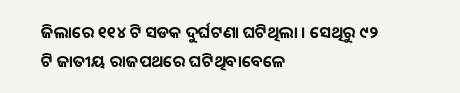ଜିଲାରେ ୧୧୪ ଟି ସଡକ ଦୁର୍ଘଟଣା ଘଟିଥିଲା । ସେଥିରୁ ୯୨ ଟି ଜାତୀୟ ରାଜପଥରେ ଘଟିଥିବାବେଳେ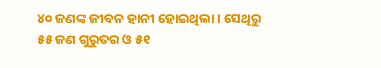୪୦ ଜଣଙ୍କ ଜୀବନ ହାନୀ ହୋଇଥିଲା । ସେଥିରୁ ୫୫ ଜଣ ଗୁରୁତର ଓ ୫୧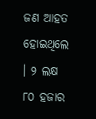ଜଣ ଆହତ ହୋଇଥିଲେ । ୨ ଲକ୍ଷ ୮୦ ହଜାର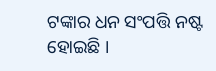ଟଙ୍କାର ଧନ ସଂପତ୍ତି ନଷ୍ଟ ହୋଇଛି ।